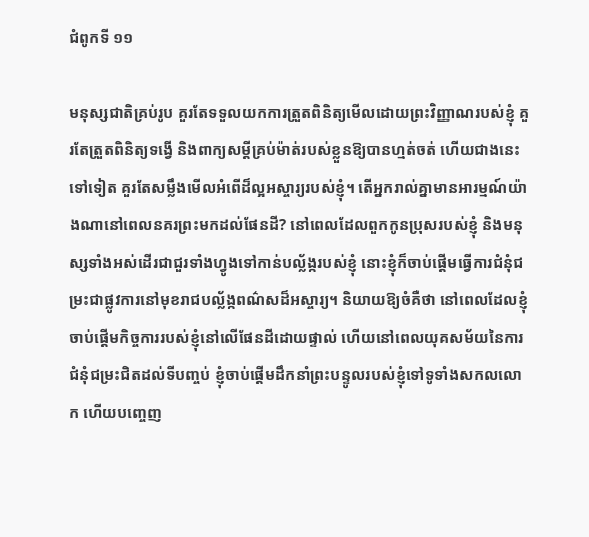ជំពូកទី ១១

មនុស្សជាតិគ្រប់រូប គួរតែទទួលយកការត្រួតពិនិត្យមើលដោយព្រះវិញ្ញាណរបស់ខ្ញុំ គួរតែត្រួតពិនិត្យទង្វើ និងពាក្យសម្ដីគ្រប់ម៉ាត់របស់ខ្លួនឱ្យបានហ្មត់ចត់ ហើយជាងនេះទៅទៀត គួរតែសម្លឹងមើលអំពើដ៏ល្អអស្ចារ្យរបស់ខ្ញុំ។ តើអ្នករាល់គ្នាមានអារម្មណ៍យ៉ាងណានៅពេលនគរព្រះមកដល់ផែនដី? នៅពេលដែលពួកកូនប្រុសរបស់ខ្ញុំ និងមនុស្សទាំងអស់ដើរជាជួរទាំងហ្វូងទៅកាន់បល្ល័ង្ករបស់ខ្ញុំ នោះខ្ញុំក៏ចាប់ផ្ដើមធ្វើការជំនុំជម្រះជាផ្លូវការនៅមុខរាជបល្ល័ង្កពណ៌សដ៏អស្ចារ្យ។ និយាយឱ្យចំគឺថា នៅពេលដែលខ្ញុំចាប់ផ្តើមកិច្ចការរបស់ខ្ញុំនៅលើផែនដីដោយផ្ទាល់ ហើយនៅពេលយុគសម័យនៃការជំនុំជម្រះជិតដល់ទីបញ្ចប់ ខ្ញុំចាប់ផ្ដើមដឹកនាំព្រះបន្ទូលរបស់ខ្ញុំទៅទូទាំងសកលលោក ហើយបញ្ចេញ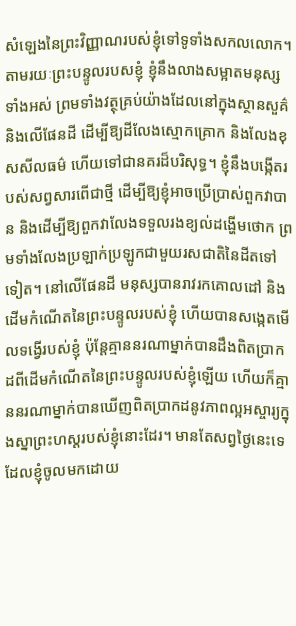សំឡេងនៃព្រះវិញ្ញាណរបស់ខ្ញុំទៅទូទាំងសកលលោក។ តាមរយៈព្រះបន្ទូលរបសខ្ញុំ ខ្ញុំនឹងលាងសម្អាតមនុស្សទាំងអស់ ព្រមទាំងវត្ថុគ្រប់យ៉ាងដែលនៅក្នុងស្ថានសួគ៌ និងលើផែនដី ដើម្បីឱ្យដីលែងស្មោកគ្រោក និងលែងខុសសីលធម៌ ហើយទៅជានគរដ៏បរិសុទ្ធ។ ខ្ញុំនឹងបង្កើតរបស់សព្វសារពើជាថ្មី ដើម្បីឱ្យខ្ញុំអាចប្រើប្រាស់ពួកវាបាន និងដើម្បីឱ្យពួកវាលែងទទួលរងខ្យល់ដង្ហើមថោក ព្រមទាំងលែងប្រឡាក់ប្រឡូកជាមួយរសជាតិនៃដីតទៅទៀត។ នៅលើផែនដី មនុស្សបានរាវរកគោលដៅ និងដើមកំណើតនៃព្រះបន្ទូលរបស់ខ្ញុំ ហើយបានសង្កេតមើលទង្វើរបស់ខ្ញុំ ប៉ុន្តែគ្មាននរណាម្នាក់បានដឹងពិតប្រាកដពីដើមកំណើតនៃព្រះបន្ទូលរបស់ខ្ញុំឡើយ ហើយក៏គ្មាននរណាម្នាក់បានឃើញពិតប្រាកដនូវភាពល្អអស្ចារ្យក្នុងស្នាព្រះហស្ដរបស់ខ្ញុំនោះដែរ។ មានតែសព្វថ្ងៃនេះទេដែលខ្ញុំចូលមកដោយ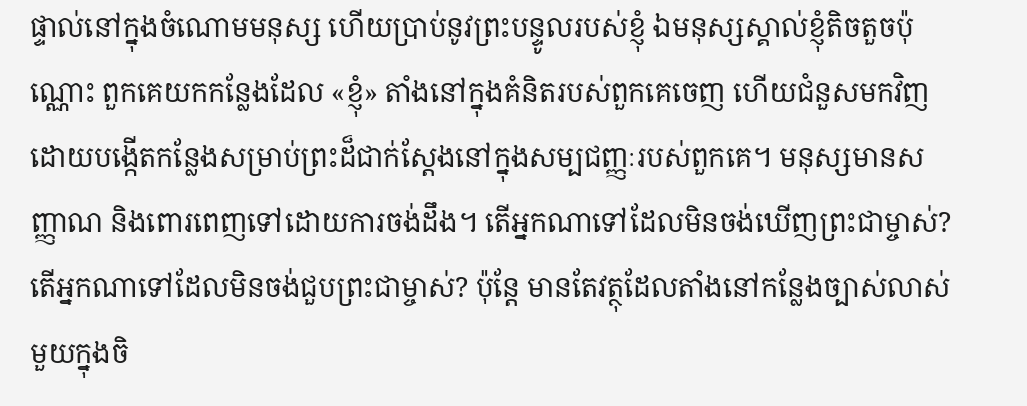ផ្ទាល់នៅក្នុងចំណោមមនុស្ស ហើយប្រាប់នូវព្រះបន្ទូលរបស់ខ្ញុំ ឯមនុស្សស្គាល់ខ្ញុំតិចតួចប៉ុណ្ណោះ ពួកគេយកកន្លែងដែល «ខ្ញុំ» តាំងនៅក្នុងគំនិតរបស់ពួកគេចេញ ហើយជំនួសមកវិញដោយបង្កើតកន្លែងសម្រាប់ព្រះដ៏ជាក់ស្ដែងនៅក្នុងសម្បជញ្ញៈរបស់ពួកគេ។ មនុស្សមានសញ្ញាណ និងពោរពេញទៅដោយការចង់ដឹង។ តើអ្នកណាទៅដែលមិនចង់ឃើញព្រះជាម្ចាស់? តើអ្នកណាទៅដែលមិនចង់ជួបព្រះជាម្ចាស់? ប៉ុន្តែ មានតែវត្ថុដែលតាំងនៅកន្លែងច្បាស់លាស់មួយក្នុងចិ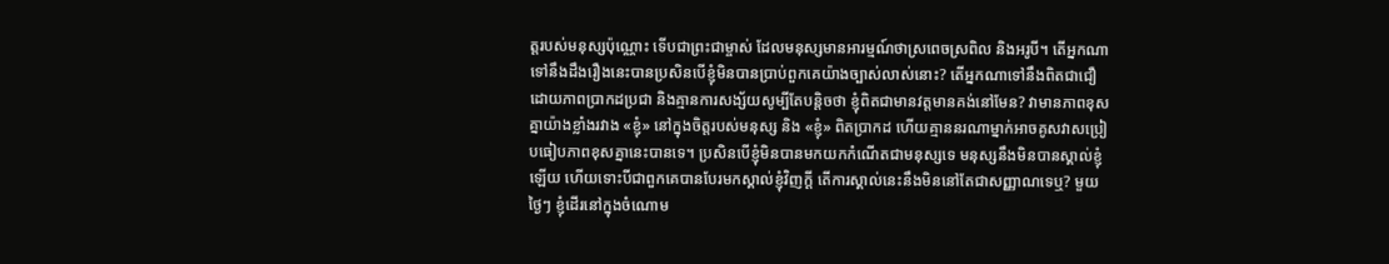ត្តរបស់មនុស្សប៉ុណ្ណោះ ទើបជាព្រះជាម្ចាស់ ដែលមនុស្សមានអារម្មណ៍ថាស្រពេចស្រពិល និងអរូបី។ តើអ្នកណាទៅនឹងដឹងរឿងនេះបានប្រសិនបើខ្ញុំមិនបានប្រាប់ពួកគេយ៉ាងច្បាស់លាស់នោះ? តើអ្នកណាទៅនឹងពិតជាជឿដោយភាពប្រាកដប្រជា និងគ្មានការសង្ស័យសូម្បីតែបន្តិចថា ខ្ញុំពិតជាមានវត្តមានគង់នៅមែន? វាមានភាពខុសគ្នាយ៉ាងខ្លាំងរវាង «ខ្ញុំ» នៅក្នុងចិត្តរបស់មនុស្ស និង «ខ្ញុំ» ពិតប្រាកដ ហើយគ្មាននរណាម្នាក់អាចគូសវាសប្រៀបធៀបភាពខុសគ្នានេះបានទេ។ ប្រសិនបើខ្ញុំមិនបានមកយកកំណើតជាមនុស្សទេ មនុស្សនឹងមិនបានស្គាល់ខ្ញុំឡើយ ហើយទោះបីជាពួកគេបានបែរមកស្គាល់ខ្ញុំវិញក្ដី តើការស្គាល់នេះនឹងមិននៅតែជាសញ្ញាណទេឬ? មួយថ្ងៃៗ ខ្ញុំដើរនៅក្នុងចំណោម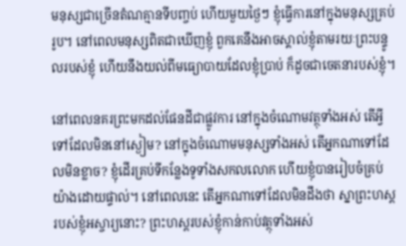មនុស្សជាច្រើនតំណគ្មានទីបញ្ចប់ ហើយមួយថ្ងៃៗ ខ្ញុំធ្វើការនៅក្នុងមនុស្សគ្រប់រូប។ នៅពេលមនុស្សពិតជាឃើញខ្ញុំ ពួកគេនឹងអាចស្គាល់ខ្ញុំតាមរយៈព្រះបន្ទូលរបស់ខ្ញុំ ហើយនឹងយល់ពីមធ្យោបាយដែលខ្ញុំប្រាប់ ក៏ដូចជាចេតនារបស់ខ្ញុំ។

នៅពេលនគរព្រះមកដល់ផែនដីជាផ្លូវការ នៅក្នុងចំណោមវត្ថុទាំងអស់ តើអ្វីទៅដែលមិននៅស្ងៀម? នៅក្នុងចំណោមមនុស្សទាំងអស់ តើអ្នកណាទៅដែលមិនខ្លាច? ខ្ញុំដើរគ្រប់ទីកន្លែងទូទាំងសកលលោក ហើយខ្ញុំបានរៀបចំគ្រប់យ៉ាងដោយផ្ទាល់។ នៅពេលនេះ តើអ្នកណាទៅដែលមិនដឹងថា ស្នាព្រះហស្ដរបស់ខ្ញុំអស្ចារ្យនោះ? ព្រះហស្ដរបស់ខ្ញុំកាន់កាប់វត្ថុទាំងអស់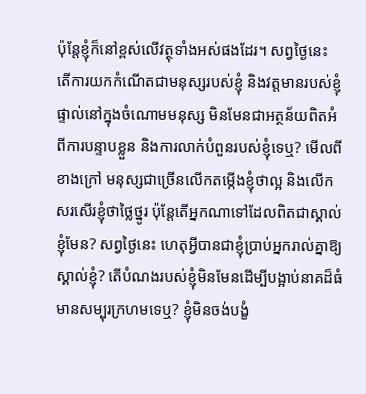ប៉ុន្តែខ្ញុំក៏នៅខ្ពស់លើវត្ថុទាំងអស់ផងដែរ។ សព្វថ្ងៃនេះ តើការយកកំណើតជាមនុស្សរបស់ខ្ញុំ និងវត្តមានរបស់ខ្ញុំផ្ទាល់នៅក្នុងចំណោមមនុស្ស មិនមែនជាអត្ថន័យពិតអំពីការបន្ទាបខ្លួន និងការលាក់បំពួនរបស់ខ្ញុំទេឬ? មើលពីខាងក្រៅ មនុស្សជាច្រើនលើកតម្កើងខ្ញុំថាល្អ និងលើកសរសើរខ្ញុំថាថ្លៃថ្នូរ ប៉ុន្តែតើអ្នកណាទៅដែលពិតជាស្គាល់ខ្ញុំមែន? សព្វថ្ងៃនេះ ហេតុអ្វីបានជាខ្ញុំប្រាប់អ្នករាល់គ្នាឱ្យស្គាល់ខ្ញុំ? តើបំណងរបស់ខ្ញុំមិនមែនដើម្បីបង្អាប់នាគដ៏ធំមានសម្បុរក្រហមទេឬ? ខ្ញុំមិនចង់បង្ខំ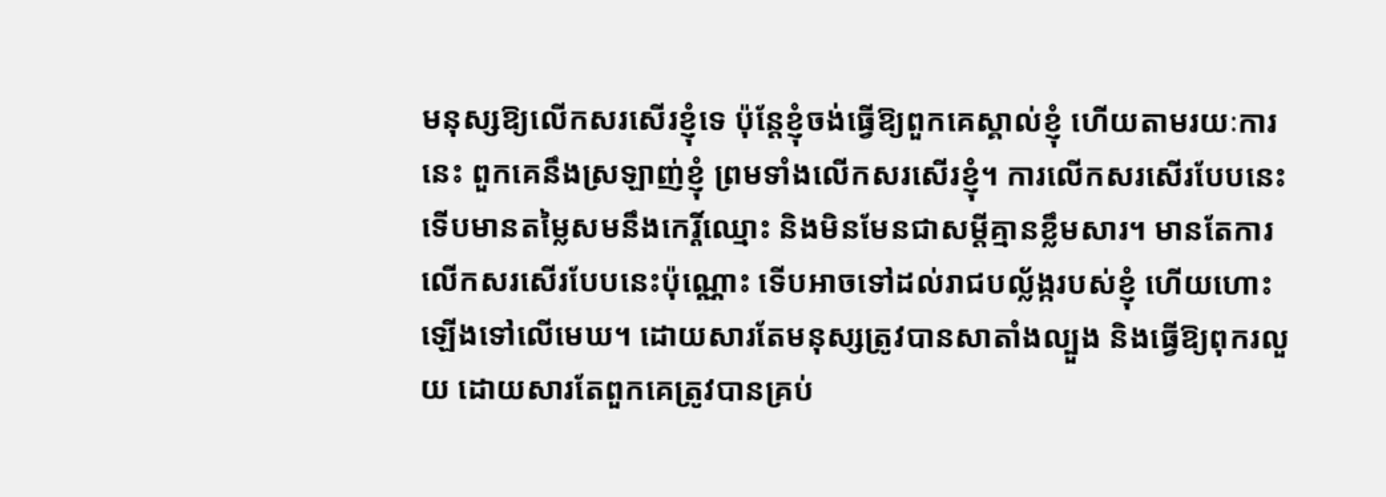មនុស្សឱ្យលើកសរសើរខ្ញុំទេ ប៉ុន្តែខ្ញុំចង់ធ្វើឱ្យពួកគេស្គាល់ខ្ញុំ ហើយតាមរយៈការនេះ ពួកគេនឹងស្រឡាញ់ខ្ញុំ ព្រមទាំងលើកសរសើរខ្ញុំ។ ការលើកសរសើរបែបនេះទើបមានតម្លៃសមនឹងកេរ្តិ៍ឈ្មោះ និងមិនមែនជាសម្ដីគ្មានខ្លឹមសារ។ មានតែការលើកសរសើរបែបនេះប៉ុណ្ណោះ ទើបអាចទៅដល់រាជបល្ល័ង្ករបស់ខ្ញុំ ហើយហោះឡើងទៅលើមេឃ។ ដោយសារតែមនុស្សត្រូវបានសាតាំងល្បួង និងធ្វើឱ្យពុករលួយ ដោយសារតែពួកគេត្រូវបានគ្រប់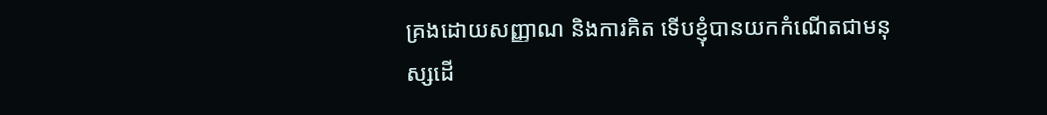គ្រងដោយសញ្ញាណ និងការគិត ទើបខ្ញុំបានយកកំណើតជាមនុស្សដើ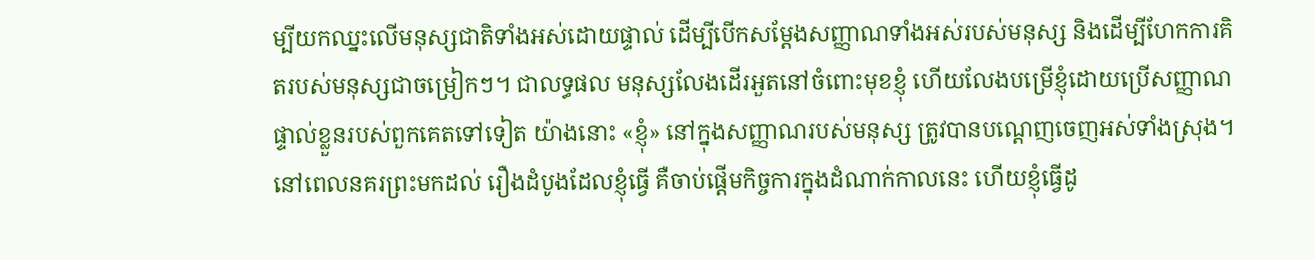ម្បីយកឈ្នះលើមនុស្សជាតិទាំងអស់ដោយផ្ទាល់ ដើម្បីបើកសម្ដែងសញ្ញាណទាំងអស់របស់មនុស្ស និងដើម្បីហែកការគិតរបស់មនុស្សជាចម្រៀកៗ។ ជាលទ្ធផល មនុស្សលែងដើរអួតនៅចំពោះមុខខ្ញុំ ហើយលែងបម្រើខ្ញុំដោយប្រើសញ្ញាណផ្ទាល់ខ្លួនរបស់ពួកគេតទៅទៀត យ៉ាងនោះ «ខ្ញុំ» នៅក្នុងសញ្ញាណរបស់មនុស្ស ត្រូវបានបណ្ដេញចេញអស់ទាំងស្រុង។ នៅពេលនគរព្រះមកដល់ រឿងដំបូងដែលខ្ញុំធ្វើ គឺចាប់ផ្តើមកិច្ចការក្នុងដំណាក់កាលនេះ ហើយខ្ញុំធ្វើដូ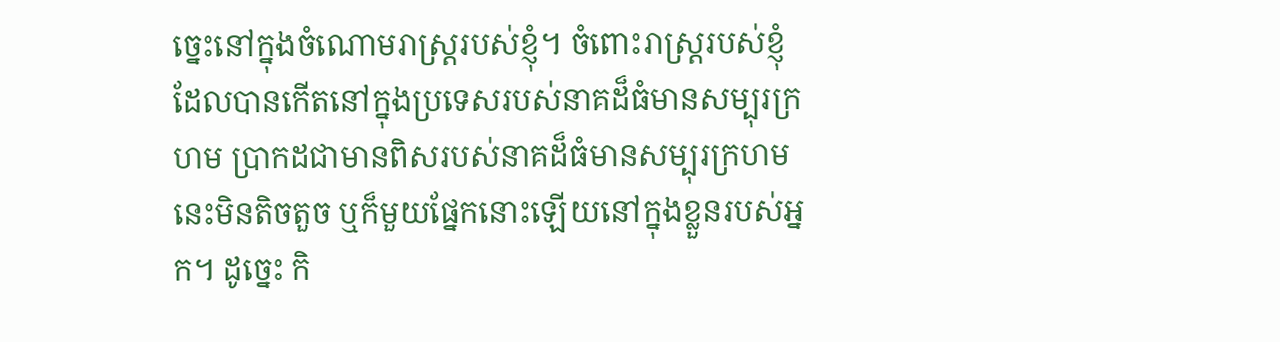ច្នេះនៅក្នុងចំណោមរាស្ត្ររបស់ខ្ញុំ។ ចំពោះរាស្ត្ររបស់ខ្ញុំដែលបានកើតនៅក្នុងប្រទេសរបស់នាគដ៏ធំមានសម្បុរក្រហម ប្រាកដជាមានពិសរបស់នាគដ៏ធំមានសម្បុរក្រហមនេះមិនតិចតួច ឬក៏មួយផ្នែកនោះឡើយនៅក្នុងខ្លួនរបស់អ្នក។ ដូច្នេះ កិ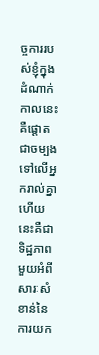ច្ចការរបស់ខ្ញុំក្នុងដំណាក់កាលនេះគឺផ្ដោតជាចម្បងទៅលើអ្នករាល់គ្នា ហើយនេះគឺជាទិដ្ឋភាពមួយអំពីសារៈសំខាន់នៃការយក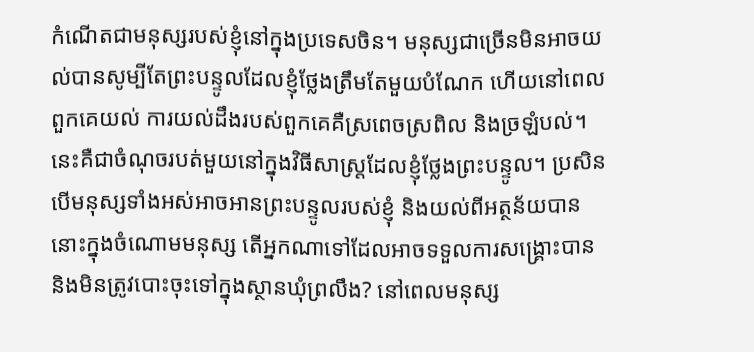កំណើតជាមនុស្សរបស់ខ្ញុំនៅក្នុងប្រទេសចិន។ មនុស្សជាច្រើនមិនអាចយល់បានសូម្បីតែព្រះបន្ទូលដែលខ្ញុំថ្លែងត្រឹមតែមួយបំណែក ហើយនៅពេលពួកគេយល់ ការយល់ដឹងរបស់ពួកគេគឺស្រពេចស្រពិល និងច្រឡំបល់។ នេះគឺជាចំណុចរបត់មួយនៅក្នុងវិធីសាស្ត្រដែលខ្ញុំថ្លែងព្រះបន្ទូល។ ប្រសិនបើមនុស្សទាំងអស់អាចអានព្រះបន្ទូលរបស់ខ្ញុំ និងយល់ពីអត្ថន័យបាន នោះក្នុងចំណោមមនុស្ស តើអ្នកណាទៅដែលអាចទទួលការសង្គ្រោះបាន និងមិនត្រូវបោះចុះទៅក្នុងស្ថានឃុំព្រលឹង? នៅពេលមនុស្ស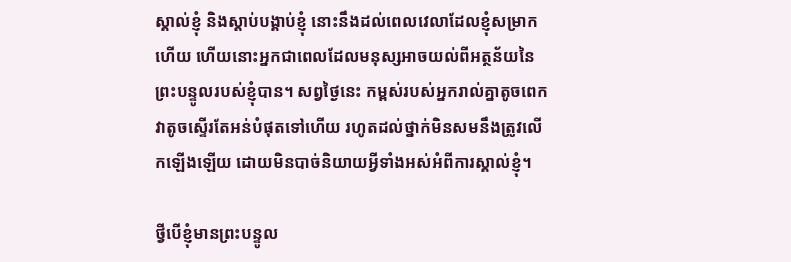ស្គាល់ខ្ញុំ និងស្ដាប់បង្គាប់ខ្ញុំ នោះនឹងដល់ពេលវេលាដែលខ្ញុំសម្រាកហើយ ហើយនោះអ្នកជាពេលដែលមនុស្សអាចយល់ពីអត្ថន័យនៃព្រះបន្ទូលរបស់ខ្ញុំបាន។ សព្វថ្ងៃនេះ កម្ពស់របស់អ្នករាល់គ្នាតូចពេក វាតូចស្ទើរតែអន់បំផុតទៅហើយ រហូតដល់ថ្នាក់មិនសមនឹងត្រូវលើកឡើងឡើយ ដោយមិនបាច់និយាយអ្វីទាំងអស់អំពីការស្គាល់ខ្ញុំ។

ថ្វីបើខ្ញុំមានព្រះបន្ទូល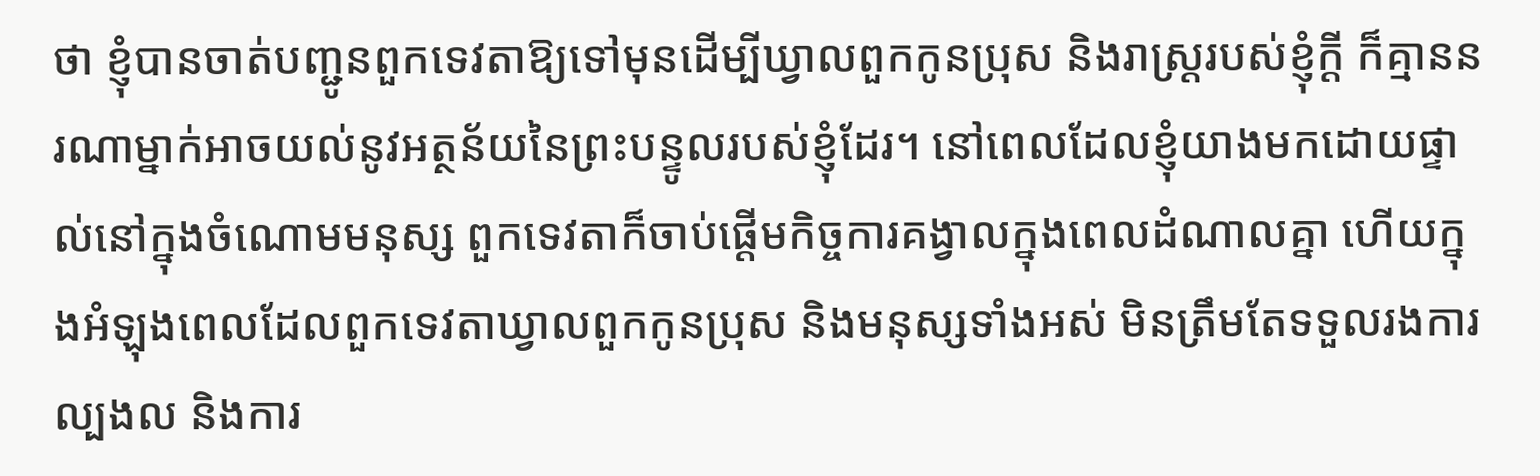ថា ខ្ញុំបានចាត់បញ្ជូនពួកទេវតាឱ្យទៅមុនដើម្បីឃ្វាលពួកកូនប្រុស និងរាស្ត្ររបស់ខ្ញុំក្ដី ក៏គ្មាននរណាម្នាក់អាចយល់នូវអត្ថន័យនៃព្រះបន្ទូលរបស់ខ្ញុំដែរ។ នៅពេលដែលខ្ញុំយាងមកដោយផ្ទាល់នៅក្នុងចំណោមមនុស្ស ពួកទេវតាក៏ចាប់ផ្តើមកិច្ចការគង្វាលក្នុងពេលដំណាលគ្នា ហើយក្នុងអំឡុងពេលដែលពួកទេវតាឃ្វាលពួកកូនប្រុស និងមនុស្សទាំងអស់ មិនត្រឹមតែទទួលរងការល្បងល និងការ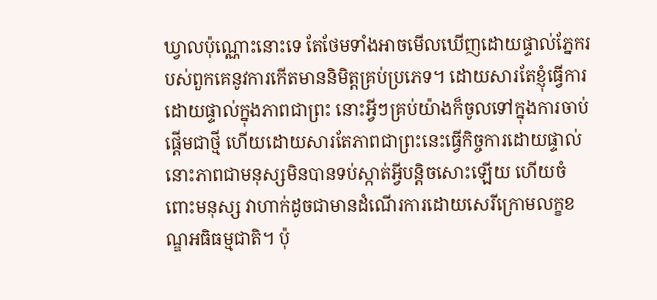ឃ្វាលប៉ុណ្ណោះនោះទេ តែថែមទាំងអាចមើលឃើញដោយផ្ទាល់ភ្នែករបស់ពួកគេនូវការកើតមាននិមិត្តគ្រប់ប្រភេទ។ ដោយសារតែខ្ញុំធ្វើការដោយផ្ទាល់ក្នុងភាពជាព្រះ នោះអ្វីៗគ្រប់យ៉ាងក៏ចូលទៅក្នុងការចាប់ផ្តើមជាថ្មី ហើយដោយសារតែភាពជាព្រះនេះធ្វើកិច្ចការដោយផ្ទាល់ នោះភាពជាមនុស្សមិនបានទប់ស្កាត់អ្វីបន្តិចសោះឡើយ ហើយចំពោះមនុស្ស វាហាក់ដូចជាមានដំណើរការដោយសេរីក្រោមលក្ខខណ្ឌអធិធម្មជាតិ។ ប៉ុ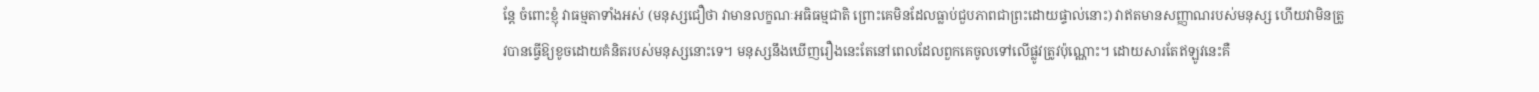ន្តែ ចំពោះខ្ញុំ វាធម្មតាទាំងអស់ (មនុស្សជឿថា វាមានលក្ខណៈអធិធម្មជាតិ ព្រោះគេមិនដែលធ្លាប់ជួបភាពជាព្រះដោយផ្ទាល់នោះ) វាឥតមានសញ្ញាណរបស់មនុស្ស ហើយវាមិនត្រូវបានធ្វើឱ្យខូចដោយគំនិតរបស់មនុស្សនោះទេ។ មនុស្សនឹងឃើញរឿងនេះតែនៅពេលដែលពួកគេចូលទៅលើផ្លូវត្រូវប៉ុណ្ណោះ។ ដោយសារតែឥឡូវនេះគឺ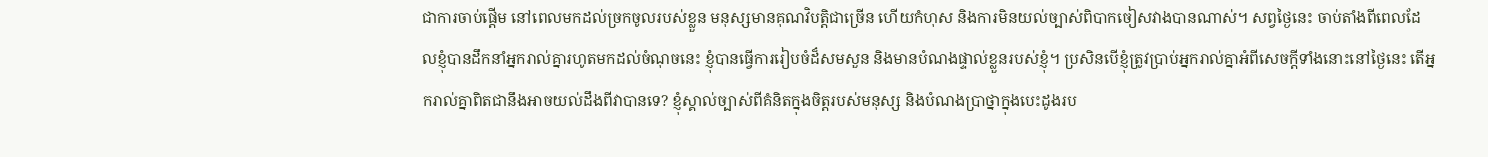ជាការចាប់ផ្ដើម នៅពេលមកដល់ច្រកចូលរបស់ខ្លួន មនុស្សមានគុណវិបត្តិជាច្រើន ហើយកំហុស និងការមិនយល់ច្បាស់ពិបាកចៀសវាងបានណាស់។ សព្វថ្ងៃនេះ ចាប់តាំងពីពេលដែលខ្ញុំបានដឹកនាំអ្នករាល់គ្នារហូតមកដល់ចំណុចនេះ ខ្ញុំបានធ្វើការរៀបចំដ៏សមសួន និងមានបំណងផ្ទាល់ខ្លួនរបស់ខ្ញុំ។ ប្រសិនបើខ្ញុំត្រូវប្រាប់អ្នករាល់គ្នាអំពីសេចក្ដីទាំងនោះនៅថ្ងៃនេះ តើអ្នករាល់គ្នាពិតជានឹងអាចយល់ដឹងពីវាបានទេ? ខ្ញុំស្គាល់ច្បាស់ពីគំនិតក្នុងចិត្តរបស់មនុស្ស និងបំណងប្រាថ្នាក្នុងបេះដូងរប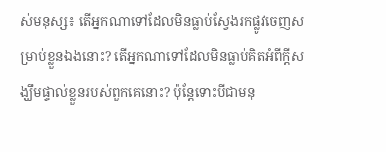ស់មនុស្ស៖ តើអ្នកណាទៅដែលមិនធ្លាប់ស្វែងរកផ្លូវចេញសម្រាប់ខ្លួនឯងនោះ? តើអ្នកណាទៅដែលមិនធ្លាប់គិតអំពីក្ដីសង្ឃឹមផ្ទាល់ខ្លួនរបស់ពួកគេនោះ? ប៉ុន្តែទោះបីជាមនុ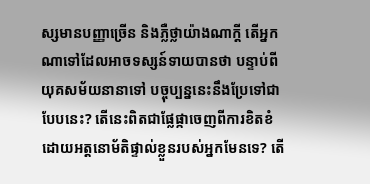ស្សមានបញ្ញាច្រើន និងភ្លឺថ្លាយ៉ាងណាក្ដី តើអ្នកណាទៅដែលអាចទស្សន៍ទាយបានថា បន្ទាប់ពីយុគសម័យនានាទៅ បច្ចុប្បន្ននេះនឹងប្រែទៅជាបែបនេះ? តើនេះពិតជាផ្លែផ្កាចេញពីការខិតខំដោយអត្តនោម័តិផ្ទាល់ខ្លួនរបស់អ្នកមែនទេ? តើ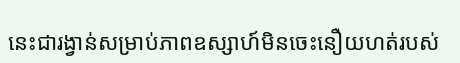នេះជារង្វាន់សម្រាប់ភាពឧស្សាហ៍មិនចេះនឿយហត់របស់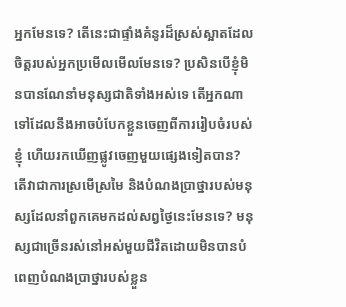អ្នកមែនទេ? តើនេះជាផ្ទាំងគំនូរដ៏ស្រស់ស្អាតដែលចិត្តរបស់អ្នកប្រមើលមើលមែនទេ? ប្រសិនបើខ្ញុំមិនបានណែនាំមនុស្សជាតិទាំងអស់ទេ តើអ្នកណាទៅដែលនឹងអាចបំបែកខ្លួនចេញពីការរៀបចំរបស់ខ្ញុំ ហើយរកឃើញផ្លូវចេញមួយផ្សេងទៀតបាន? តើវាជាការស្រមើស្រមៃ និងបំណងប្រាថ្នារបស់មនុស្សដែលនាំពួកគេមកដល់សព្វថ្ងៃនេះមែនទេ? មនុស្សជាច្រើនរស់នៅអស់មួយជីវិតដោយមិនបានបំពេញបំណងប្រាថ្នារបស់ខ្លួន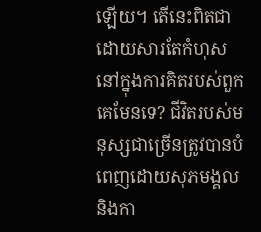ឡើយ។ តើនេះពិតជាដោយសារតែកំហុសនៅក្នុងការគិតរបស់ពួកគេមែនទេ? ជីវិតរបស់មនុស្សជាច្រើនត្រូវបានបំពេញដោយសុភមង្គល និងកា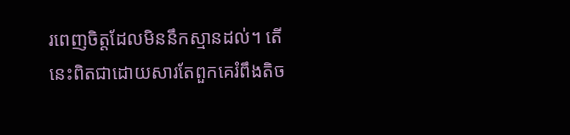រពេញចិត្តដែលមិននឹកស្មានដល់។ តើនេះពិតជាដោយសារតែពួកគេរំពឹងតិច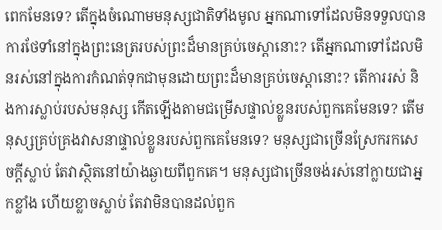ពេកមែនទេ? តើក្នុងចំណោមមនុស្សជាតិទាំងមូល អ្នកណាទៅដែលមិនទទួលបានការថែទាំនៅក្នុងព្រះនេត្ររបស់ព្រះដ៏មានគ្រប់ចេស្ដានោះ? តើអ្នកណាទៅដែលមិនរស់នៅក្នុងការកំណត់ទុកជាមុនដោយព្រះដ៏មានគ្រប់ចេស្ដានោះ? តើការរស់ និងការស្លាប់របស់មនុស្ស កើតឡើងតាមជម្រើសផ្ទាល់ខ្លួនរបស់ពួកគេមែនទេ? តើមនុស្សគ្រប់គ្រងវាសនាផ្ទាល់ខ្លួនរបស់ពួកគេមែនទេ? មនុស្សជាច្រើនស្រែករកសេចក្ដីស្លាប់ តែវាស្ថិតនៅយ៉ាងឆ្ងាយពីពួកគេ។ មនុស្សជាច្រើនចង់រស់នៅក្លាយជាអ្នកខ្លាំង ហើយខ្លាចស្លាប់ តែវាមិនបានដល់ពួក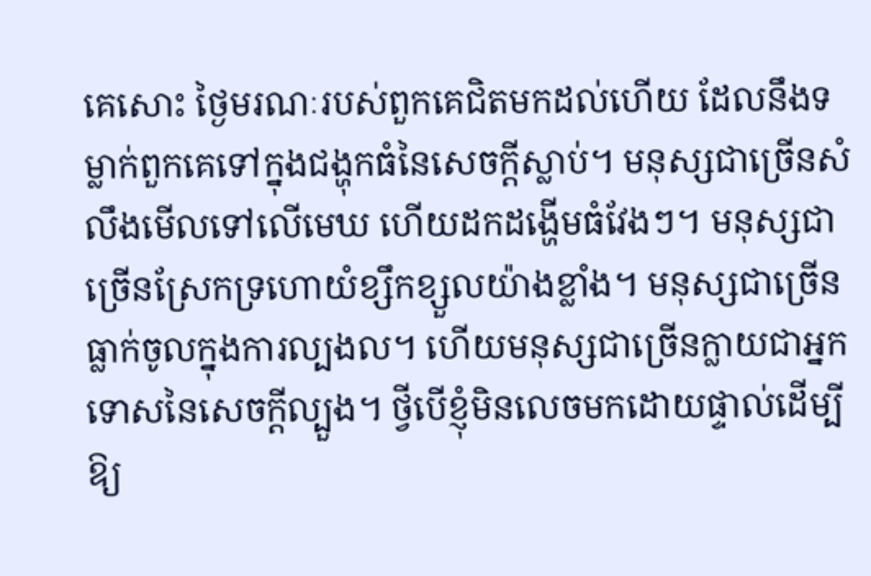គេសោះ ថ្ងៃមរណៈរបស់ពួកគេជិតមកដល់ហើយ ដែលនឹងទម្លាក់ពួកគេទៅក្នុងជង្ហុកធំនៃសេចក្ដីស្លាប់។ មនុស្សជាច្រើនសំលឹងមើលទៅលើមេឃ ហើយដកដង្ហើមធំវែងៗ។ មនុស្សជាច្រើនស្រែកទ្រហោយំខ្សឹកខ្សួលយ៉ាងខ្លាំង។ មនុស្សជាច្រើនធ្លាក់ចូលក្នុងការល្បងល។ ហើយមនុស្សជាច្រើនក្លាយជាអ្នកទោសនៃសេចក្ដីល្បួង។ ថ្វីបើខ្ញុំមិនលេចមកដោយផ្ទាល់ដើម្បីឱ្យ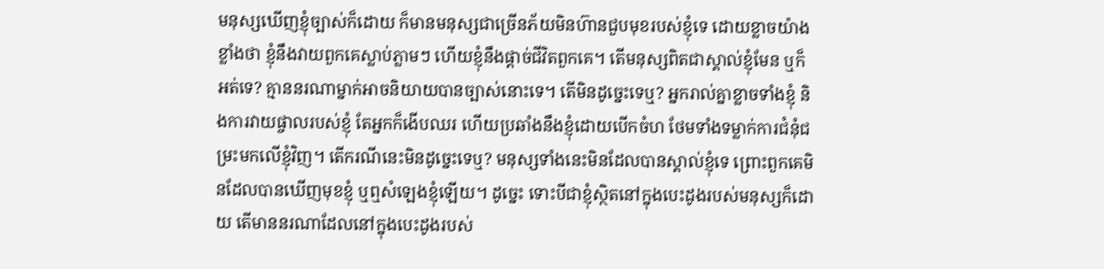មនុស្សឃើញខ្ញុំច្បាស់ក៏ដោយ ក៏មានមនុស្សជាច្រើនភ័យមិនហ៊ានជួបមុខរបស់ខ្ញុំទេ ដោយខ្លាចយ៉ាងខ្លាំងថា ខ្ញុំនឹងវាយពួកគេស្លាប់ភ្លាមៗ ហើយខ្ញុំនឹងផ្ដាច់ជីវិតពួកគេ។ តើមនុស្សពិតជាស្គាល់ខ្ញុំមែន ឬក៏អត់ទេ? គ្មាននរណាម្នាក់អាចនិយាយបានច្បាស់នោះទេ។ តើមិនដូច្នេះទេឬ? អ្នករាល់គ្នាខ្លាចទាំងខ្ញុំ និងការវាយផ្ចាលរបស់ខ្ញុំ តែអ្នកក៏ងើបឈរ ហើយប្រឆាំងនឹងខ្ញុំដោយបើកចំហ ថែមទាំងទម្លាក់ការជំនុំជម្រះមកលើខ្ញុំវិញ។ តើករណីនេះមិនដូច្នេះទេឬ? មនុស្សទាំងនេះមិនដែលបានស្គាល់ខ្ញុំទេ ព្រោះពួកគេមិនដែលបានឃើញមុខខ្ញុំ ឬឮសំឡេងខ្ញុំឡើយ។ ដូច្នេះ ទោះបីជាខ្ញុំស្ថិតនៅក្នុងបេះដូងរបស់មនុស្សក៏ដោយ តើមាននរណាដែលនៅក្នុងបេះដូងរបស់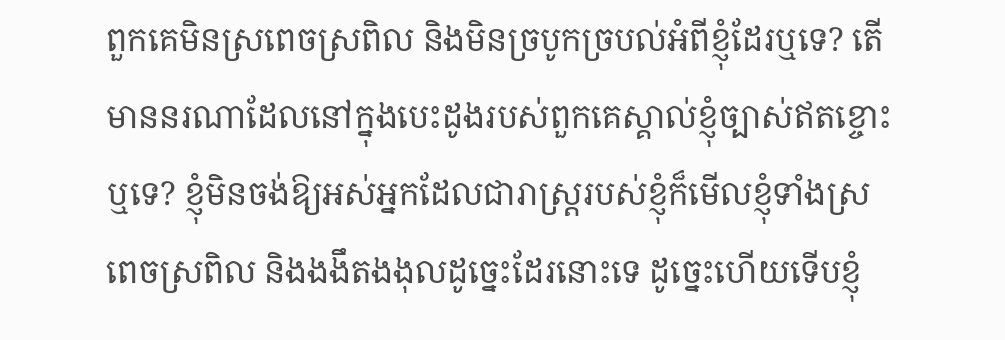ពួកគេមិនស្រពេចស្រពិល និងមិនច្របូកច្របល់អំពីខ្ញុំដែរឬទេ? តើមាននរណាដែលនៅក្នុងបេះដូងរបស់ពួកគេស្គាល់ខ្ញុំច្បាស់ឥតខ្ចោះឬទេ? ខ្ញុំមិនចង់ឱ្យអស់អ្នកដែលជារាស្ត្ររបស់ខ្ញុំក៏មើលខ្ញុំទាំងស្រពេចស្រពិល និងងងឹតងងុលដូច្នេះដែរនោះទេ ដូច្នេះហើយទើបខ្ញុំ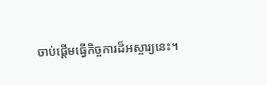ចាប់ផ្ដើមធ្វើកិច្ចការដ៏អស្ចារ្យនេះ។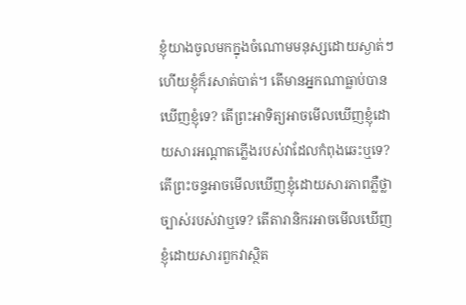ខ្ញុំយាងចូលមកក្នុងចំណោមមនុស្សដោយស្ងាត់ៗ ហើយខ្ញុំក៏រសាត់បាត់។ តើមានអ្នកណាធ្លាប់បានឃើញខ្ញុំទេ? តើព្រះអាទិត្យអាចមើលឃើញខ្ញុំដោយសារអណ្ដាតភ្លើងរបស់វាដែលកំពុងឆេះឬទេ? តើព្រះចន្ទអាចមើលឃើញខ្ញុំដោយសារភាពភ្លឺថ្លាច្បាស់របស់វាឬទេ? តើតារានិករអាចមើលឃើញខ្ញុំដោយសារពួកវាស្ថិត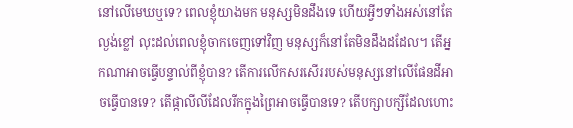នៅលើមេឃឬទេ? ពេលខ្ញុំយាងមក មនុស្សមិនដឹងទេ ហើយអ្វីៗទាំងអស់នៅតែល្ងង់ខ្លៅ លុះដល់ពេលខ្ញុំចាកចេញទៅវិញ មនុស្សក៏នៅតែមិនដឹងដដែល។ តើអ្នកណាអាចធ្វើបន្ទាល់ពីខ្ញុំបាន? តើការលើកសរសើររបស់មនុស្សនៅលើផែនដីអាចធ្វើបានទេ? តើផ្កាលីលីដែលរីកក្នុងព្រៃអាចធ្វើបានទេ? តើបក្សាបក្សីដែលហោះ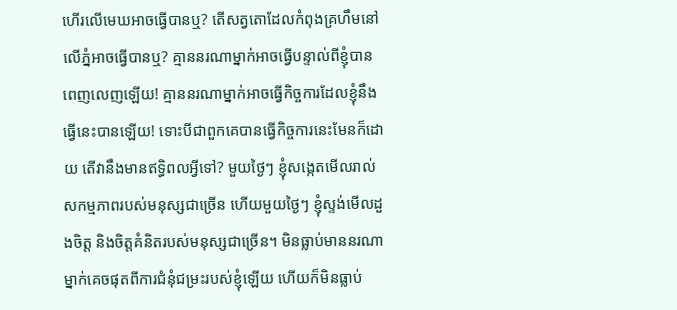ហើរលើមេឃអាចធ្វើបានឬ? តើសត្វតោដែលកំពុងគ្រហឹមនៅលើភ្នំអាចធ្វើបានឬ? គ្មាននរណាម្នាក់អាចធ្វើបន្ទាល់ពីខ្ញុំបានពេញលេញឡើយ! គ្មាននរណាម្នាក់អាចធ្វើកិច្ចការដែលខ្ញុំនឹងធ្វើនេះបានឡើយ! ទោះបីជាពួកគេបានធ្វើកិច្ចការនេះមែនក៏ដោយ តើវានឹងមានឥទ្ធិពលអ្វីទៅ? មួយថ្ងៃៗ ខ្ញុំសង្កេតមើលរាល់សកម្មភាពរបស់មនុស្សជាច្រើន ហើយមួយថ្ងៃៗ ខ្ញុំស្ទង់មើលដួងចិត្ត និងចិត្តគំនិតរបស់មនុស្សជាច្រើន។ មិនធ្លាប់មាននរណាម្នាក់គេចផុតពីការជំនុំជម្រះរបស់ខ្ញុំឡើយ ហើយក៏មិនធ្លាប់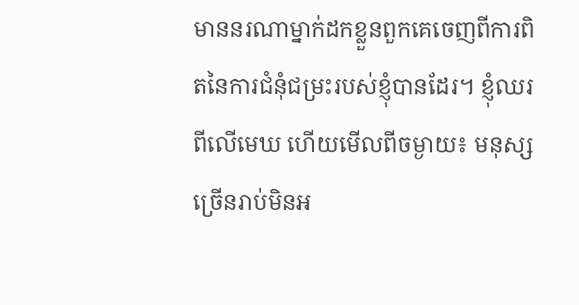មាននរណាម្នាក់ដកខ្លួនពួកគេចេញពីការពិតនៃការជំនុំជម្រះរបស់ខ្ញុំបានដែរ។ ខ្ញុំឈរពីលើមេឃ ហើយមើលពីចម្ងាយ៖ មនុស្សច្រើនរាប់មិនអ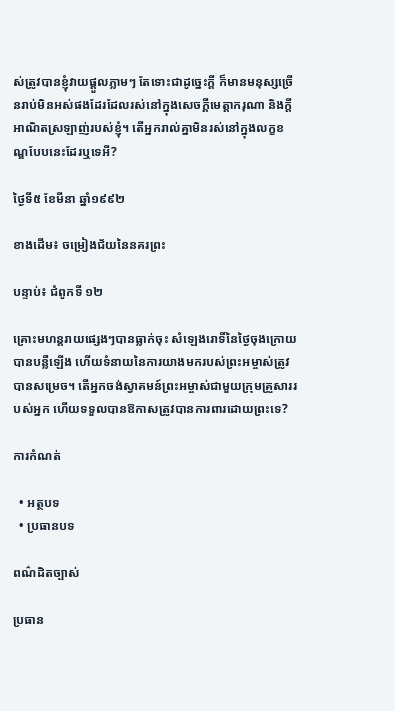ស់ត្រូវបានខ្ញុំវាយផ្ដួលភ្លាមៗ តែទោះជាដូច្នេះក្ដី ក៏មានមនុស្សច្រើនរាប់មិនអស់ផងដែរដែលរស់នៅក្នុងសេចក្ដីមេត្តាករុណា និងក្ដីអាណិតស្រឡាញ់របស់ខ្ញុំ។ តើអ្នករាល់គ្នាមិនរស់នៅក្នុងលក្ខខណ្ឌបែបនេះដែរឬទេអី?

ថ្ងៃទី៥ ខែមីនា ឆ្នាំ១៩៩២

ខាងដើម៖ ចម្រៀងជ័យនៃនគរព្រះ

បន្ទាប់៖ ជំពូកទី ១២

គ្រោះមហន្តរាយផ្សេងៗបានធ្លាក់ចុះ សំឡេងរោទិ៍នៃថ្ងៃចុងក្រោយបានបន្លឺឡើង ហើយទំនាយនៃការយាងមករបស់ព្រះអម្ចាស់ត្រូវបានសម្រេច។ តើអ្នកចង់ស្វាគមន៍ព្រះអម្ចាស់ជាមួយក្រុមគ្រួសាររបស់អ្នក ហើយទទួលបានឱកាសត្រូវបានការពារដោយព្រះទេ?

ការកំណត់

  • អត្ថបទ
  • ប្រធានបទ

ពណ៌ដិតច្បាស់

ប្រធាន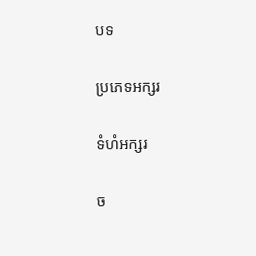បទ

ប្រភេទអក្សរ

ទំហំអក្សរ

ច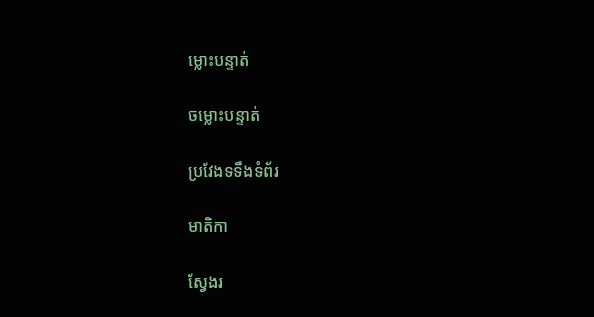ម្លោះបន្ទាត់

ចម្លោះបន្ទាត់

ប្រវែងទទឹងទំព័រ

មាតិកា

ស្វែងរ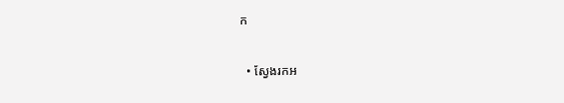ក

  • ស្វែងរកអ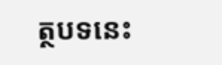ត្ថបទនេះ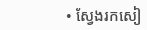• ស្វែងរកសៀ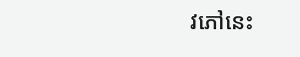វភៅនេះ